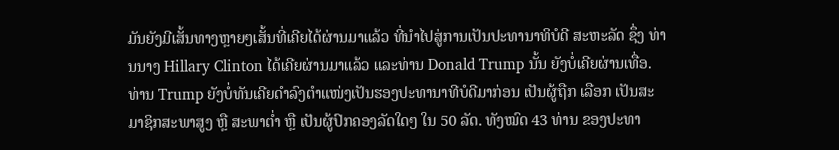ມັນຍັງມີເສັ້ນທາງຫຼາຍໆເສັ້ນທີ່ເຄີຍໄດ້ຜ່ານມາແລ້ວ ທີ່ນຳໄປສູ່ການເປັນປະທານາທິບໍດີ ສະຫະລັດ ຊຶ່ງ ທ່ານນາງ Hillary Clinton ໄດ້ເຄີຍຜ່ານມາແລ້ວ ແລະທ່ານ Donald Trump ນັ້ນ ຍັງບໍ່ເຄີຍຜ່ານເທື່ອ.
ທ່ານ Trump ຍັງບໍ່ທັນເຄີຍດຳລົງຕຳແໜ່ງເປັນຮອງປະທານາທີບໍດີມາກ່ອນ ເປັນຜູ້ຖືກ ເລືອກ ເປັນສະມາຊິກສະພາສູງ ຫຼື ສະພາຕ່ຳ ຫຼື ເປັນຜູ້ປົກຄອງລັດໃດໆ ໃນ 50 ລັດ. ທັງໝົດ 43 ທ່ານ ຂອງປະທາ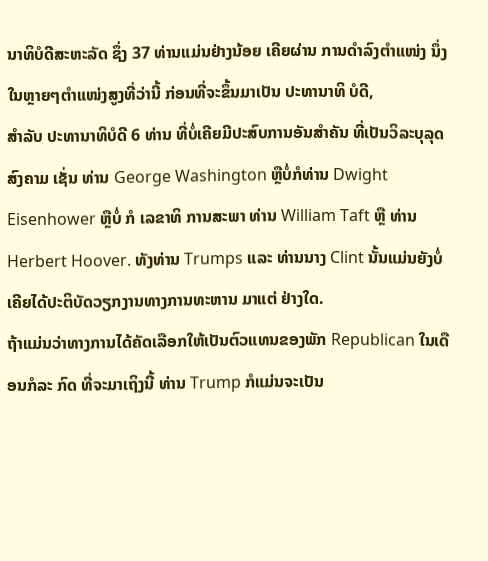ນາທິບໍດີສະຫະລັດ ຊຶ່ງ 37 ທ່ານແມ່ນຢ່າງນ້ອຍ ເຄີຍຜ່ານ ການດຳລົງຕຳແໜ່ງ ນຶ່ງໃນຫຼາຍໆຕຳແໜ່ງສູງທີ່ວ່ານີ້ ກ່ອນທີ່ຈະຂຶ້ນມາເປັນ ປະທານາທິ ບໍດີ,
ສຳລັບ ປະທານາທິບໍດີ 6 ທ່ານ ທີ່ບໍ່ເຄີຍມີປະສົບການອັນສຳຄັນ ທີ່ເປັນວິລະບຸລຸດ ສົງຄາມ ເຊັ່ນ ທ່ານ George Washington ຫຼືບໍ່ກໍທ່ານ Dwight Eisenhower ຫຼືບໍ່ ກໍ ເລຂາທິ ການສະພາ ທ່ານ William Taft ຫຼື ທ່ານ Herbert Hoover. ທັງທ່ານ Trumps ແລະ ທ່ານນາງ Clint ນັ້ນແມ່ນຍັງບໍ່ເຄີຍໄດ້ປະຕິບັດວຽກງານທາງການທະຫານ ມາແຕ່ ຢ່າງໃດ.
ຖ້າແມ່ນວ່າທາງການໄດ້ຄັດເລືອກໃຫ້ເປັນຕົວແທນຂອງພັກ Republican ໃນເດືອນກໍລະ ກົດ ທີ່ຈະມາເຖິງນີ້ ທ່ານ Trump ກໍແມ່ນຈະເປັນ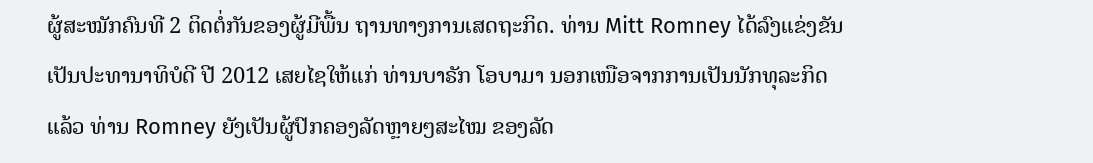ຜູ້ສະໝັກຄົນທີ 2 ຕິດຕໍ່ກັນຂອງຜູ້ມີພື້ນ ຖານທາງການເສດຖະກິດ. ທ່ານ Mitt Romney ໄດ້ລົງແຂ່ງຂັນເປັນປະທານາທິບໍດີ ປີ 2012 ເສຍໄຊໃຫ້ແກ່ ທ່ານບາຣັກ ໂອບາມາ ນອກເໜືອຈາກການເປັນນັກທຸລະກິດແລ້ວ ທ່ານ Romney ຍັງເປັນຜູ້ປົກຄອງລັດຫຼາຍໆສະໄໝ ຂອງລັດ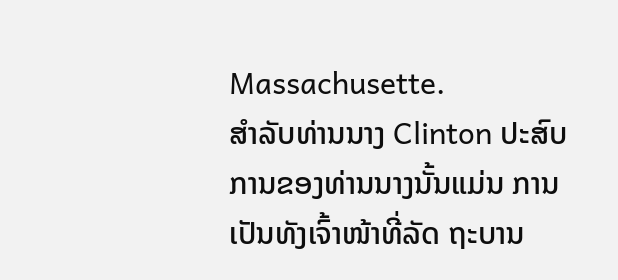Massachusette.
ສຳລັບທ່ານນາງ Clinton ປະສົບການຂອງທ່ານນາງນັ້ນແມ່ນ ການເປັນທັງເຈົ້າໜ້າທີ່ລັດ ຖະບານ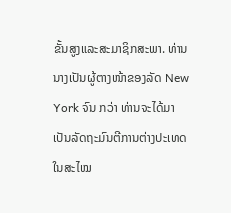ຂັ້ນສູງແລະສະມາຊິກສະພາ. ທ່ານນາງເປັນຜູ້ຕາງໜ້າຂອງລັດ New York ຈົນ ກວ່າ ທ່ານຈະໄດ້ມາເປັນລັດຖະມົນຕີການຕ່າງປະເທດ ໃນສະໄໝ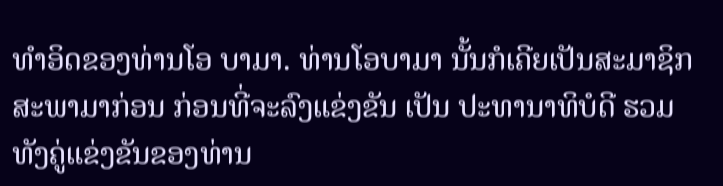ທຳອິດຂອງທ່ານໂອ ບາມາ. ທ່ານໂອບາມາ ນັ້ນກໍເຄີຍເປັນສະມາຊິກສະພາມາກ່ອນ ກ່ອນທີ່ຈະລົງແຂ່ງຂັນ ເປັນ ປະທານາທິບໍດີ ຮວມທັງຄູ່ແຂ່ງຂັນຂອງທ່ານ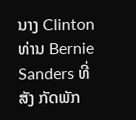ນາງ Clinton ທ່ານ Bernie Sanders ທີ່ສັງ ກັດພັກ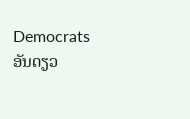Democrats ອັນດຽວ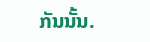ກັນນັ້ນ.